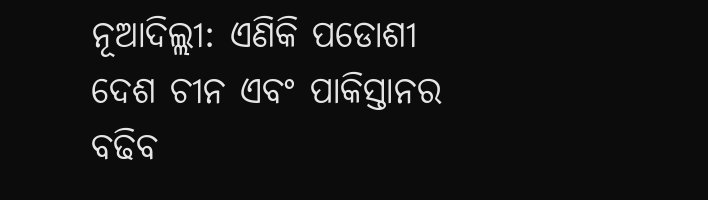ନୂଆଦିଲ୍ଲୀ: ଏଣିକି ପଡୋଶୀ ଦେଶ ଚୀନ ଏବଂ ପାକିସ୍ତାନର ବଢିବ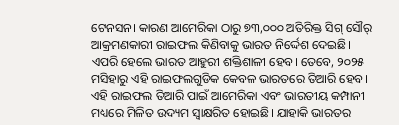ଟେନସନ। କାରଣ ଆମେରିକା ଠାରୁ ୭୩,୦୦୦ ଅତିରିକ୍ତ ସିଗ୍ ସୌର୍ ଆକ୍ରମଣକାରୀ ରାଇଫଲ କିଣିବାକୁ ଭାରତ ନିର୍ଦ୍ଦେଶ ଦେଇଛି। ଏପରି ହେଲେ ଭାରତ ଆହୁରୀ ଶକ୍ତିଶାଳୀ ହେବ। ତେବେ, ୨୦୨୫ ମସିହାରୁ ଏହି ରାଇଫଲଗୁଡିକ କେବଳ ଭାରତରେ ତିଆରି ହେବ। ଏହି ରାଇଫଲ ତିଆରି ପାଇଁ ଆମେରିକା ଏବଂ ଭାରତୀୟ କମ୍ପାନୀ ମଧ୍ୟରେ ମିଳିତ ଉଦ୍ୟମ ସ୍ୱାକ୍ଷରିତ ହୋଇଛି। ଯାହାକି ଭାରତର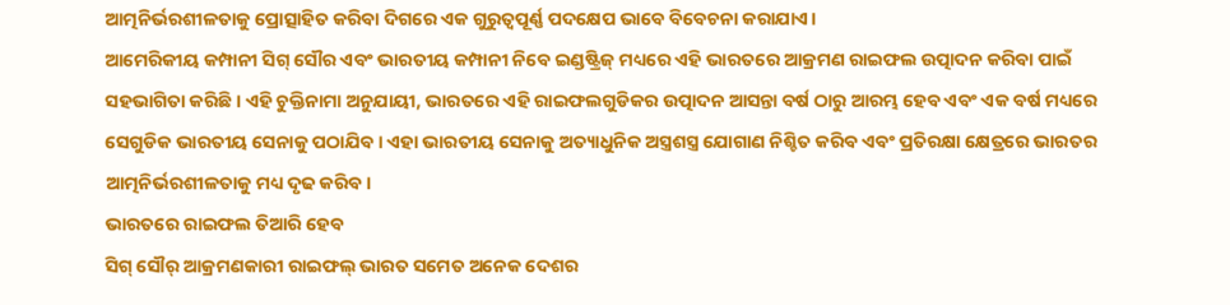ଆତ୍ମନିର୍ଭରଶୀଳତାକୁ ପ୍ରୋତ୍ସାହିତ କରିବା ଦିଗରେ ଏକ ଗୁରୁତ୍ୱପୂର୍ଣ୍ଣ ପଦକ୍ଷେପ ଭାବେ ବିବେଚନା କରାଯାଏ।
ଆମେରିକୀୟ କମ୍ପାନୀ ସିଗ୍ ସୌର ଏବଂ ଭାରତୀୟ କମ୍ପାନୀ ନିବେ ଇଣ୍ଡଷ୍ଟ୍ରିଜ୍ ମଧ୍ୟରେ ଏହି ଭାରତରେ ଆକ୍ରମଣ ରାଇଫଲ ଉତ୍ପାଦନ କରିବା ପାଇଁ ସହଭାଗିତା କରିଛି। ଏହି ଚୁକ୍ତିନାମା ଅନୁଯାୟୀ, ଭାରତରେ ଏହି ରାଇଫଲଗୁଡିକର ଉତ୍ପାଦନ ଆସନ୍ତା ବର୍ଷ ଠାରୁ ଆରମ୍ଭ ହେବ ଏବଂ ଏକ ବର୍ଷ ମଧ୍ୟରେ ସେଗୁଡିକ ଭାରତୀୟ ସେନାକୁ ପଠାଯିବ। ଏହା ଭାରତୀୟ ସେନାକୁ ଅତ୍ୟାଧୁନିକ ଅସ୍ତ୍ରଶସ୍ତ୍ର ଯୋଗାଣ ନିଶ୍ଚିତ କରିବ ଏବଂ ପ୍ରତିରକ୍ଷା କ୍ଷେତ୍ରରେ ଭାରତର ଆତ୍ମନିର୍ଭରଶୀଳତାକୁ ମଧ୍ୟ ଦୃଢ କରିବ।
ଭାରତରେ ରାଇଫଲ ତିଆରି ହେବ
ସିଗ୍ ସୌର୍ ଆକ୍ରମଣକାରୀ ରାଇଫଲ୍ ଭାରତ ସମେତ ଅନେକ ଦେଶର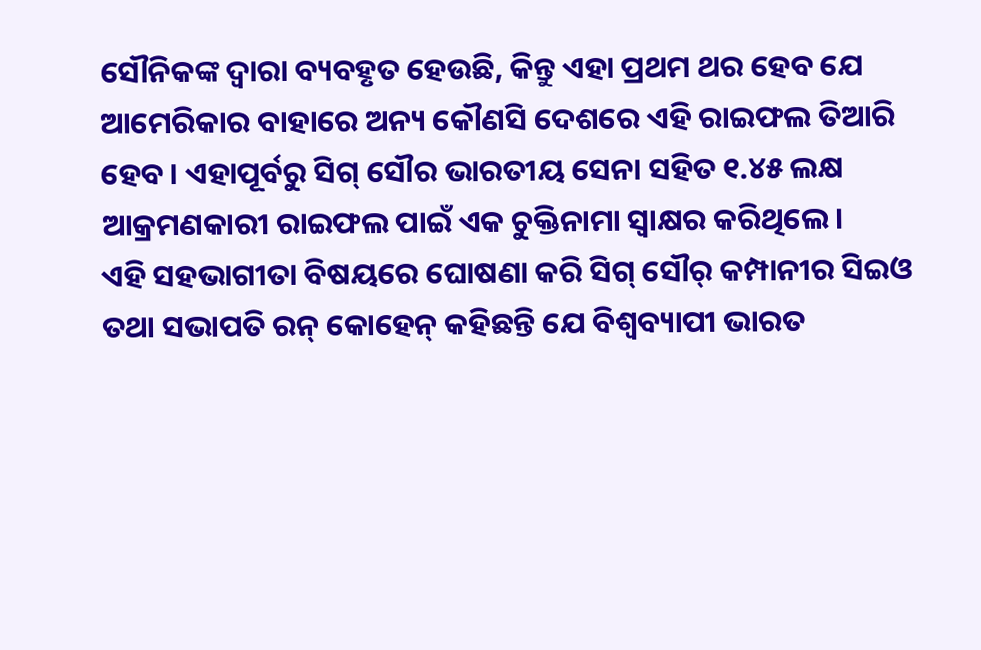ସୌନିକଙ୍କ ଦ୍ୱାରା ବ୍ୟବହୃତ ହେଉଛି, କିନ୍ତୁ ଏହା ପ୍ରଥମ ଥର ହେବ ଯେ ଆମେରିକାର ବାହାରେ ଅନ୍ୟ କୌଣସି ଦେଶରେ ଏହି ରାଇଫଲ ତିଆରି ହେବ। ଏହାପୂର୍ବରୁ ସିଗ୍ ସୌର ଭାରତୀୟ ସେନା ସହିତ ୧.୪୫ ଲକ୍ଷ ଆକ୍ରମଣକାରୀ ରାଇଫଲ ପାଇଁ ଏକ ଚୁକ୍ତିନାମା ସ୍ୱାକ୍ଷର କରିଥିଲେ।
ଏହି ସହଭାଗୀତା ବିଷୟରେ ଘୋଷଣା କରି ସିଗ୍ ସୌର୍ କମ୍ପାନୀର ସିଇଓ ତଥା ସଭାପତି ରନ୍ କୋହେନ୍ କହିଛନ୍ତି ଯେ ବିଶ୍ୱବ୍ୟାପୀ ଭାରତ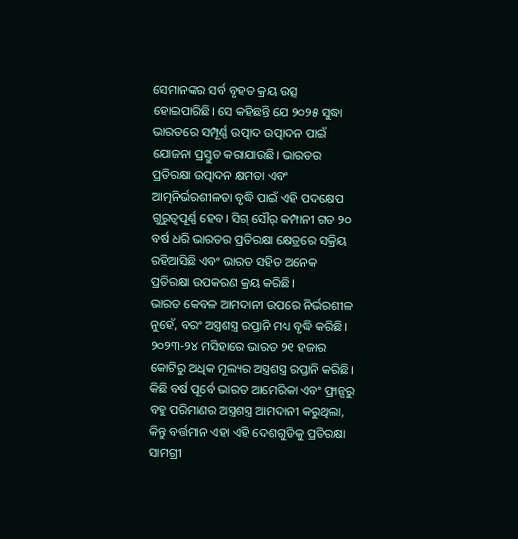ସେମାନଙ୍କର ସର୍ବ ବୃହତ କ୍ରୟ ଉତ୍ସ ହୋଇପାରିଛି। ସେ କହିଛନ୍ତି ଯେ ୨୦୨୫ ସୁଦ୍ଧା ଭାରତରେ ସମ୍ପୂର୍ଣ୍ଣ ଉତ୍ପାଦ ଉତ୍ପାଦନ ପାଇଁ ଯୋଜନା ପ୍ରସ୍ତୁତ କରାଯାଉଛି। ଭାରତର ପ୍ରତିରକ୍ଷା ଉତ୍ପାଦନ କ୍ଷମତା ଏବଂ ଆତ୍ମନିର୍ଭରଶୀଳତା ବୃଦ୍ଧି ପାଇଁ ଏହି ପଦକ୍ଷେପ ଗୁରୁତ୍ୱପୂର୍ଣ୍ଣ ହେବ। ସିଗ୍ ସୌର୍ କମ୍ପାନୀ ଗତ ୨୦ ବର୍ଷ ଧରି ଭାରତର ପ୍ରତିରକ୍ଷା କ୍ଷେତ୍ରରେ ସକ୍ରିୟ ରହିଆସିଛି ଏବଂ ଭାରତ ସହିତ ଅନେକ ପ୍ରତିରକ୍ଷା ଉପକରଣ କ୍ରୟ କରିଛି।
ଭାରତ କେବଳ ଆମଦାନୀ ଉପରେ ନିର୍ଭରଶୀଳ ନୁହେଁ, ବରଂ ଅସ୍ତ୍ରଶସ୍ତ୍ର ରପ୍ତାନି ମଧ୍ୟ ବୃଦ୍ଧି କରିଛି। ୨୦୨୩-୨୪ ମସିହାରେ ଭାରତ ୨୧ ହଜାର କୋଟିରୁ ଅଧିକ ମୂଲ୍ୟର ଅସ୍ତ୍ରଶସ୍ତ୍ର ରପ୍ତାନି କରିଛି। କିଛି ବର୍ଷ ପୂର୍ବେ ଭାରତ ଆମେରିକା ଏବଂ ଫ୍ରାନ୍ସରୁ ବହୁ ପରିମାଣର ଅସ୍ତ୍ରଶସ୍ତ୍ର ଆମଦାନୀ କରୁଥିଲା, କିନ୍ତୁ ବର୍ତ୍ତମାନ ଏହା ଏହି ଦେଶଗୁଡିକୁ ପ୍ରତିରକ୍ଷା ସାମଗ୍ରୀ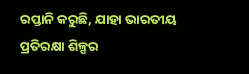ରପ୍ତାନି କରୁଛି, ଯାହା ଭାରତୀୟ ପ୍ରତିରକ୍ଷା ଶିଳ୍ପର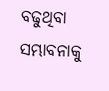ବଢୁଥିବା ସମ୍ଭାବନାକୁ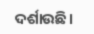ଦର୍ଶାଉଛି।